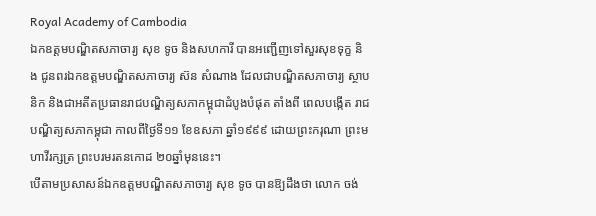Royal Academy of Cambodia
ឯកឧត្តមបណ្ឌិតសភាចារ្យ សុខ ទូច និងសហការី បានអញ្ជើញទៅសួរសុខទុក្ខ និង ជូនពរឯកឧត្តមបណ្ឌិតសភាចារ្យ ស៊ន សំណាង ដែលជាបណ្ឌិតសភាចារ្យ ស្ថាបនិក និងជាអតីតប្រធានរាជបណ្ឌិត្យសភាកម្ពុជាដំបូងបំផុត តាំងពី ពេលបង្កើត រាជបណ្ឌិត្យសភាកម្ពុជា កាលពីថ្ងៃទី១១ ខែឧសភា ឆ្នាំ១៩៩៩ ដោយព្រះករុណា ព្រះមហាវីរក្សត្រ ព្រះបរមរតនកោដ ២០ឆ្នាំមុននេះ។
បើតាមប្រសាសន៍ឯកឧត្តមបណ្ឌិតសភាចារ្យ សុខ ទូច បានឱ្យដឹងថា លោក ចង់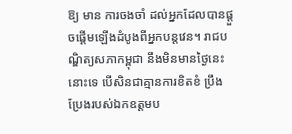ឱ្យ មាន ការចងចាំ ដល់អ្នកដែលបានផ្តួចផ្តើមឡើងដំបូងពីអ្នកបន្តវេន។ រាជបណ្ឌិត្យសភាកម្ពុជា នឹងមិនមានថ្ងៃនេះនោះទេ បើសិនជាគ្មានការខិតខំ ប្រឹង ប្រែងរបស់ឯកឧត្តមប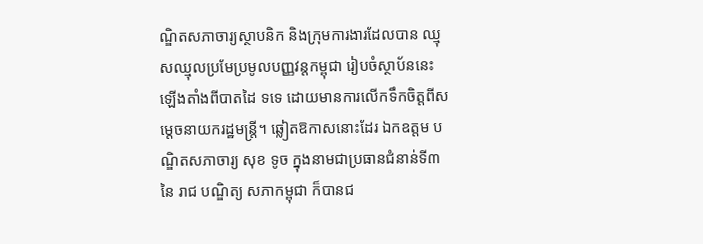ណ្ឌិតសភាចារ្យស្ថាបនិក និងក្រុមការងារដែលបាន ឈ្មុសឈ្មុលប្រមែប្រមូលបញ្ញវន្តកម្ពុជា រៀបចំស្ថាប័ននេះឡើងតាំងពីបាតដៃ ទទេ ដោយមានការលើកទឹកចិត្តពីសម្តេចនាយករដ្ឋមន្ត្រី។ ឆ្លៀតឱកាសនោះដែរ ឯកឧត្តម បណ្ឌិតសភាចារ្យ សុខ ទូច ក្នុងនាមជាប្រធានជំនាន់ទី៣ នៃ រាជ បណ្ឌិត្យ សភាកម្ពុជា ក៏បានជ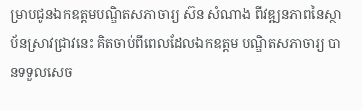ម្រាបជូនឯកឧត្តមបណ្ឌិតសភាចារ្យ ស៊ន សំណាង ពីវឌ្ឍនភាពនៃស្ថាប័នស្រាវជ្រាវនេះ គិតចាប់ពីពេលដែលឯកឧត្តម បណ្ឌិតសភាចារ្យ បានទទួលសេច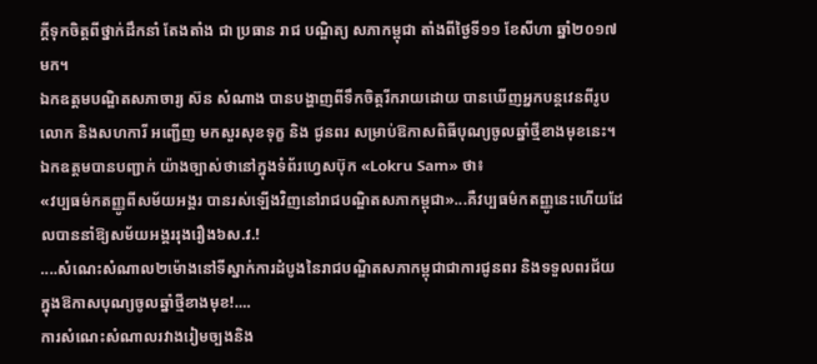ក្តីទុកចិត្តពីថ្នាក់ដឹកនាំ តែងតាំង ជា ប្រធាន រាជ បណ្ឌិត្យ សភាកម្ពុជា តាំងពីថ្ងៃទី១១ ខែសីហា ឆ្នាំ២០១៧ មក។
ឯកឧត្តមបណ្ឌិតសភាចារ្យ ស៊ន សំណាង បានបង្ហាញពីទឹកចិត្តរីករាយដោយ បានឃើញអ្នកបន្តវេនពីរូបលោក និងសហការី អញ្ជើញ មកសួរសុខទុក្ខ និង ជូនពរ សម្រាប់ឱកាសពិធីបុណ្យចូលឆ្នាំថ្មីខាងមុខនេះ។ ឯកឧត្តមបានបញ្ជាក់ យ៉ាងច្បាស់ថានៅក្នុងទំព័រហ្វេសប៊ុក «Lokru Sam» ថា៖
«វប្បធម៌កតញ្ញូពីសម័យអង្គរ បានរស់ឡើងវិញនៅរាជបណ្ឌិតសភាកម្ពុជា»...គឺវប្បធម៌កតញ្ញូនេះហើយដែលបាននាំឱ្យសម័យអង្គររុងរឿង៦ស.វ.!
....សំណេះសំណាល២ម៉ោងនៅទីស្នាក់ការដំបូងនៃរាជបណ្ឌិតសភាកម្ពុជាជាការជូនពរ និងទទួលពរជ័យ ក្នុងឱកាសបុណ្យចូលឆ្នាំថ្មីខាងមុខ!....
ការសំណេះសំណាលរវាងរៀមច្បងនិង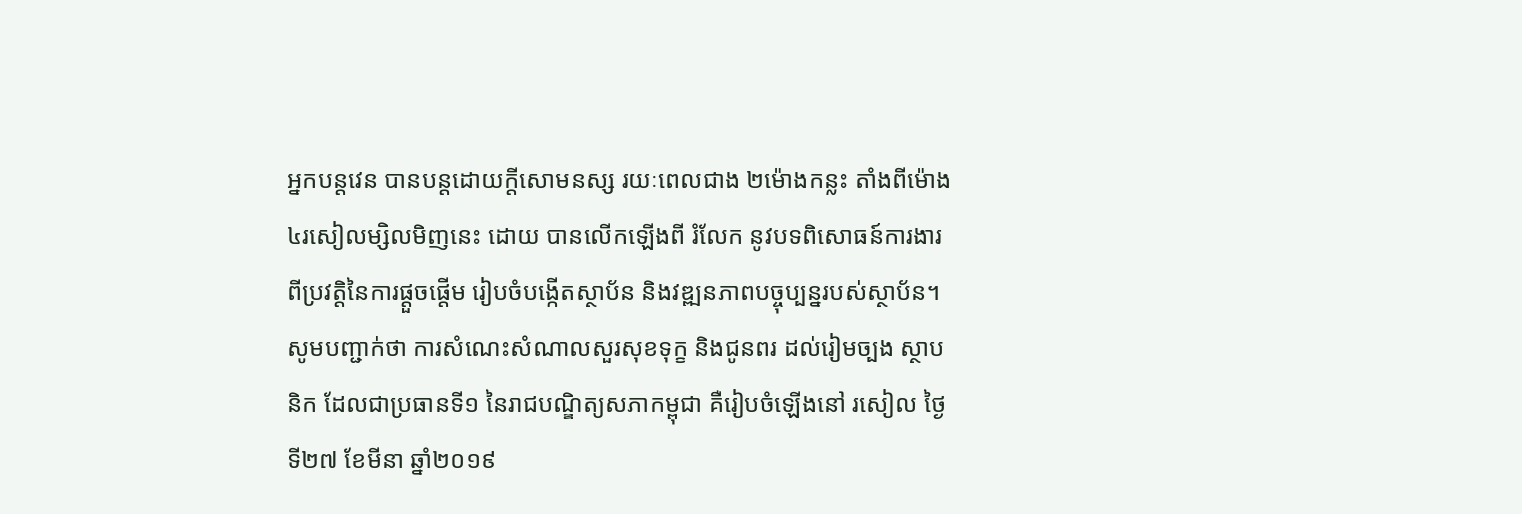អ្នកបន្តវេន បានបន្តដោយក្តីសោមនស្ស រយៈពេលជាង ២ម៉ោងកន្លះ តាំងពីម៉ោង ៤រសៀលម្សិលមិញនេះ ដោយ បានលើកឡើងពី រំលែក នូវបទពិសោធន៍ការងារ ពីប្រវត្តិនៃការផ្តួចផ្តើម រៀបចំបង្កើតស្ថាប័ន និងវឌ្ឍនភាពបច្ចុប្បន្នរបស់ស្ថាប័ន។
សូមបញ្ជាក់ថា ការសំណេះសំណាលសួរសុខទុក្ខ និងជូនពរ ដល់រៀមច្បង ស្ថាបនិក ដែលជាប្រធានទី១ នៃរាជបណ្ឌិត្យសភាកម្ពុជា គឺរៀបចំឡើងនៅ រសៀល ថ្ងៃទី២៧ ខែមីនា ឆ្នាំ២០១៩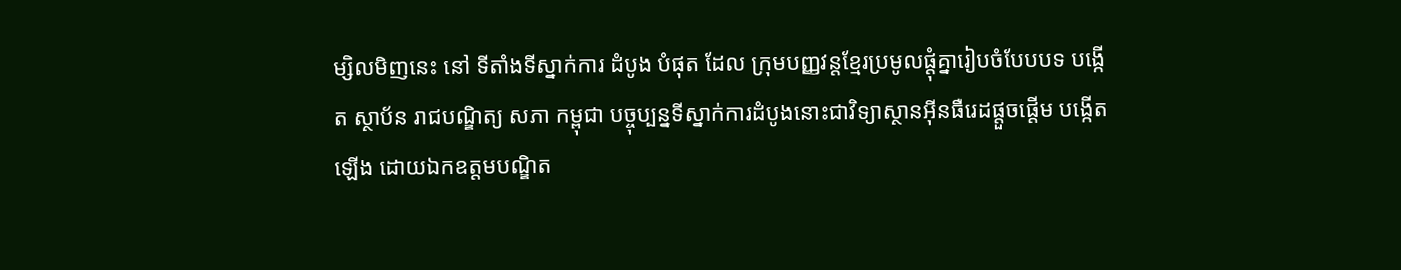ម្សិលមិញនេះ នៅ ទីតាំងទីស្នាក់ការ ដំបូង បំផុត ដែល ក្រុមបញ្ញវន្តខ្មែរប្រមូលផ្តុំគ្នារៀបចំបែបបទ បង្កើត ស្ថាប័ន រាជបណ្ឌិត្យ សភា កម្ពុជា បច្ចុប្បន្នទីស្នាក់ការដំបូងនោះជាវិទ្យាស្ថានអ៊ីនធឺរេដផ្តួចផ្តើម បង្កើត ឡើង ដោយឯកឧត្តមបណ្ឌិត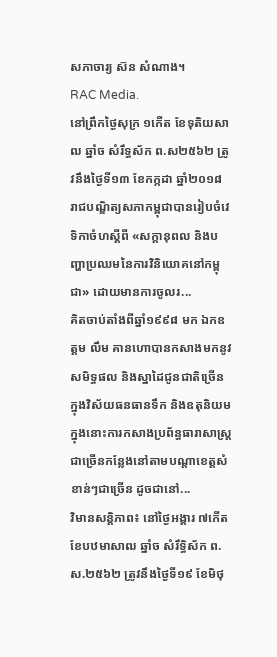សភាចារ្យ ស៊ន សំណាង។
RAC Media.
នៅព្រឹកថ្ងៃសុក្រ ១កើត ខែទុតិយសាឍ ឆ្នាំច សំរឹទ្ធស័ក ព.ស២៥៦២ ត្រូវនឹងថ្ងៃទី១៣ ខែកក្កដា ឆ្នាំ២០១៨ រាជបណ្ឌិត្យសភាកម្ពុជាបានរៀបចំវេទិកាចំហស្តីពី «សក្តានុពល និងបញ្ហាប្រឈមនៃការវិនិយោគនៅកម្ពុជា» ដោយមានការចូលរ...
គិតចាប់តាំងពីឆ្នាំ១៩៩៨ មក ឯកឧត្តម លឹម គានហោបានកសាងមកនូវសមិទ្ធផល និងស្នាដៃជូនជាតិច្រើន ក្នុងវិស័យធនធានទឹក និងឧតុនិយមក្នុងនោះការកសាងប្រព័ន្ធធារាសាស្ត្រជាច្រើនកន្លែងនៅតាមបណ្តាខេត្តសំខាន់ៗជាច្រើន ដូចជានៅ...
វិមានសន្តិភាព៖ នៅថ្ងៃអង្គារ ៧កើត ខែបឋមាសាឍ ឆ្នាំច សំរឹទ្ធិស័ក ព.ស.២៥៦២ ត្រូវនឹងថ្ងៃទី១៩ ខែមិថុ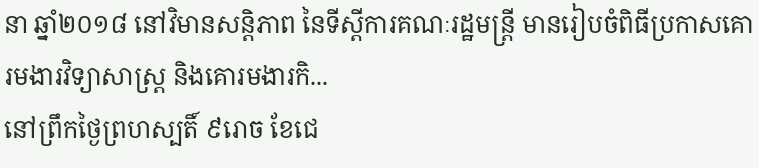នា ឆ្នាំ២០១៨ នៅវិមានសន្តិភាព នៃទីស្តីការគណៈរដ្ឋមន្រ្តី មានរៀបចំពិធីប្រកាសគោរមងារវិទ្យាសាស្ត្រ និងគោរមងារកិ...
នៅព្រឹកថ្ងៃព្រហស្បតិ៍ ៩រោច ខែជេ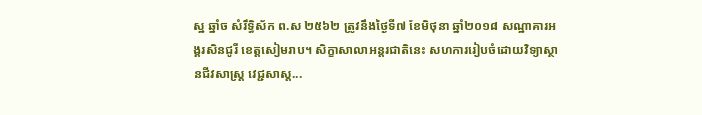ស្ឋ ឆ្នាំច សំរឹទ្ធិស័ក ព.ស ២៥៦២ ត្រូវនឹងថ្ងៃទី៧ ខែមិថុនា ឆ្នាំ២០១៨ សណ្ឋាគារអង្គរសិនជូរី ខេត្តសៀមរាប។ សិក្ខាសាលាអន្តរជាតិនេះ សហការរៀបចំដោយវិទ្យាស្ថានជីវសាស្ត្រ វេជ្ជសាស្ត...